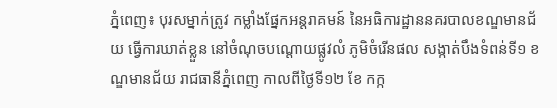ភ្នំពេញ៖ បុរសម្នាក់ត្រូវ កម្លាំងផ្នែកអន្តរាគមន៍ នៃអធិការដ្ឋាននគរបាលខណ្ឌមានជ័យ ធ្វើការឃាត់ខ្លួន នៅចំណុចបណ្តោយផ្លូវលំ ភូមិចំរើនផល សង្កាត់បឹងទំពន់ទី១ ខណ្ឌមានជ័យ រាជធានីភ្នំពេញ កាលពីថ្ងៃទី១២ ខែ កក្ក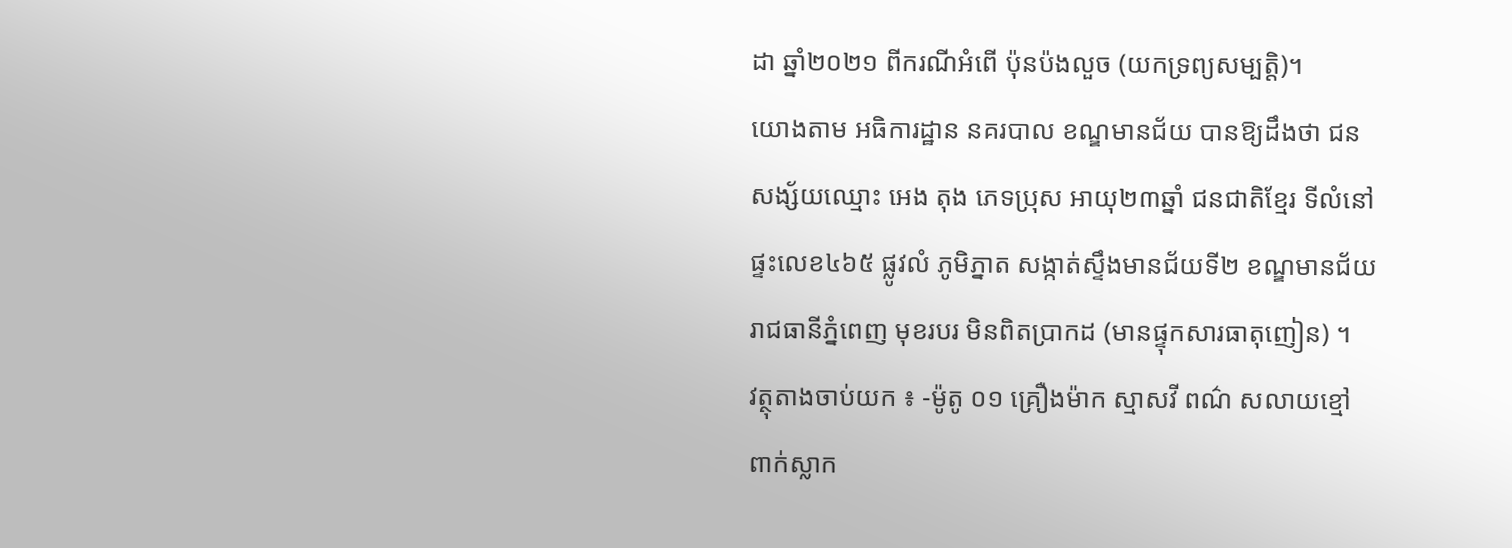ដា ឆ្នាំ២០២១ ពីករណីអំពើ ប៉ុនប៉ងលួច (យកទ្រព្យសម្បត្តិ)។
យោងតាម អធិការដ្ឋាន នគរបាល ខណ្ឌមានជ័យ បានឱ្យដឹងថា ជនសង្ស័យឈ្មោះ អេង តុង ភេទប្រុស អាយុ២៣ឆ្នាំ ជនជាតិខ្មែរ ទីលំនៅផ្ទះលេខ៤៦៥ ផ្លូវលំ ភូមិភ្នាត សង្កាត់ស្ទឹងមានជ័យទី២ ខណ្ឌមានជ័យ រាជធានីភ្នំពេញ មុខរបរ មិនពិតប្រាកដ (មានផ្ទុកសារធាតុញៀន) ។
វត្ថុតាងចាប់យក ៖ -ម៉ូតូ ០១ គ្រឿងម៉ាក ស្មាសវី ពណ៌ សលាយខ្មៅ ពាក់ស្លាក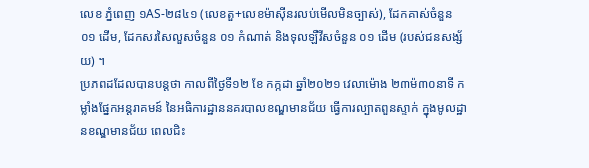លេខ ភ្នំពេញ ១AS-២៨៤១ (លេខតួ+លេខម៉ាស៊ីនរលប់មើលមិនច្បាស់), ដែកគាស់ចំនួន ០១ ដើម, ដែកសរសៃលួសចំនួន ០១ កំណាត់ និងទុលឡឺវីសចំនួន ០១ ដើម (របស់ជនសង្ស័យ) ។
ប្រភពដដែលបានបន្តថា កាលពីថ្ងៃទី១២ ខែ កក្កដា ឆ្នាំ២០២១ វេលាម៉ោង ២៣ម៉៣០នាទី កម្លាំងផ្នែកអន្តរាគមន៍ នៃអធិការដ្ឋាននគរបាលខណ្ឌមានជ័យ ធ្វើការល្បាតពួនស្ទាក់ ក្នុងមូលដ្ឋានខណ្ឌមានជ័យ ពេលជិះ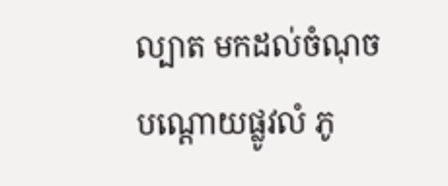ល្បាត មកដល់ចំណុចបណ្តោយផ្លូវលំ ភូ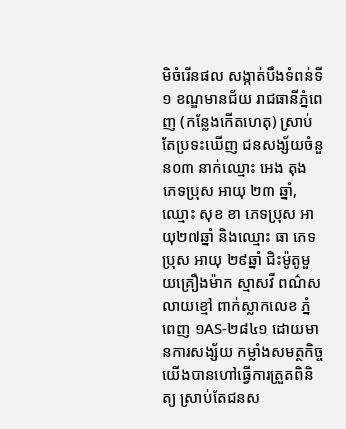មិចំរើនផល សង្កាត់បឹងទំពន់ទី១ ខណ្ឌមានជ័យ រាជធានីភ្នំពេញ (កន្លែងកើតហេតុ) ស្រាប់តែប្រទះឃើញ ជនសង្ស័យចំនួន០៣ នាក់ឈ្មោះ អេង តុង ភេទប្រុស អាយុ ២៣ ឆ្នាំ, ឈ្មោះ សុខ ខា ភេទប្រុស អាយុ២៧ឆ្នាំ និងឈ្មោះ ធា ភេទប្រុស អាយុ ២៩ឆ្នាំ ជិះម៉ូតូមួយគ្រឿងម៉ាក ស្មាសវី ពណ៌សលាយខ្មៅ ពាក់ស្លាកលេខ ភ្នំពេញ ១AS-២៨៤១ ដោយមានការសង្ស័យ កម្លាំងសមត្ថកិច្ច យើងបានហៅធ្វើការត្រួតពិនិត្យ ស្រាប់តែជនស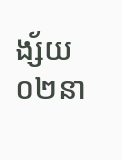ង្ស័យ ០២នា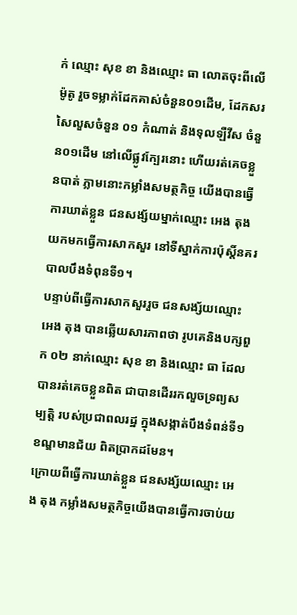ក់ ឈ្មោះ សុខ ខា និងឈ្មោះ ធា លោតចុះពីលើម៉ូតូ រួចទម្លាក់ដែកគាស់ចំនួន០១ដើម, ដែកសរសៃលួសចំនួន ០១ កំណាត់ និងទុលឡឺវីស ចំនួន០១ដើម នៅលើផ្លូវក្បែរនោះ ហើយរត់គេចខ្លួនបាត់ ភ្លាមនោះកម្លាំងសមត្ថកិច្ច យើងបានធ្វើការឃាត់ខ្លួន ជនសង្ស័យម្នាក់ឈ្មោះ អេង តុង យកមកធ្វើការសាកសួរ នៅទីស្នាក់ការប៉ុស្តិ៍នគរបាលបឹងទំពុនទី១។
បន្ទាប់ពីធ្វើការសាកសួររួច ជនសង្ស័យឈ្មោះ អេង តុង បានឆ្លើយសារភាពថា រូបគេនិងបក្សពួក ០២ នាក់ឈ្មោះ សុខ ខា និងឈ្មោះ ធា ដែលបានរត់គេចខ្លួនពិត ជាបានដើររកលួចទ្រព្យសម្បត្តិ របស់ប្រជាពលរដ្ឋ ក្នុងសង្កាត់បឹងទំពន់ទី១ ខណ្ឌមានជ័យ ពិតប្រាកដមែន។
ក្រោយពីធ្វើការឃាត់ខ្លួន ជនសង្ស័យឈ្មោះ អេង តុង កម្លាំងសមត្ថកិច្ចយើងបានធ្វើការចាប់យ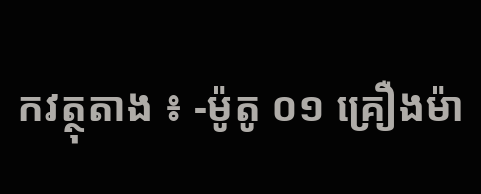កវត្ថុតាង ៖ -ម៉ូតូ ០១ គ្រឿងម៉ា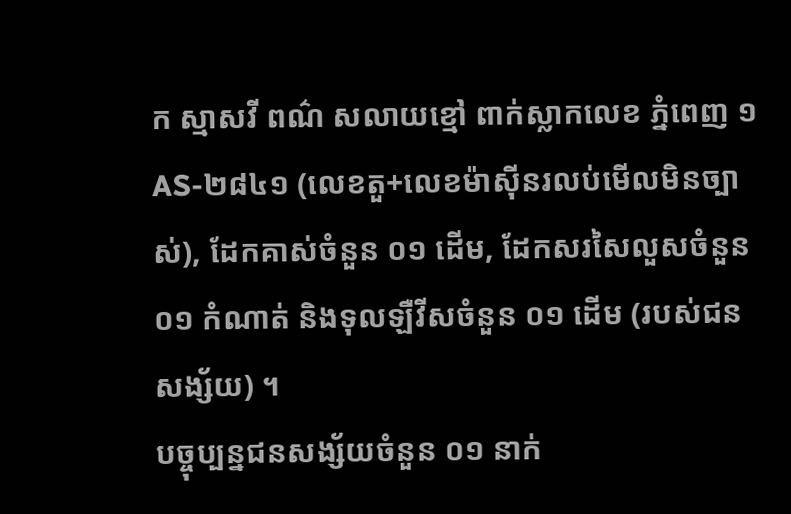ក ស្មាសវី ពណ៌ សលាយខ្មៅ ពាក់ស្លាកលេខ ភ្នំពេញ ១AS-២៨៤១ (លេខតួ+លេខម៉ាស៊ីនរលប់មើលមិនច្បាស់), ដែកគាស់ចំនួន ០១ ដើម, ដែកសរសៃលួសចំនួន ០១ កំណាត់ និងទុលឡឺវីសចំនួន ០១ ដើម (របស់ជនសង្ស័យ) ។
បច្ចុប្បន្នជនសង្ស័យចំនួន ០១ នាក់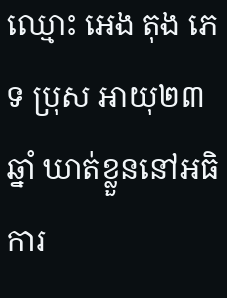ឈ្មោះ អេង តុង ភេទ ប្រុស អាយុ២៣ឆ្នាំ ឃាត់ខ្លួននៅអធិការ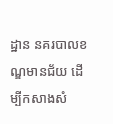ដ្ឋាន នគរបាលខណ្ឌមានជ័យ ដើម្បីកសាងសំ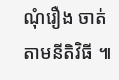ណុំរឿង ចាត់តាមនីតិវិធី ៕